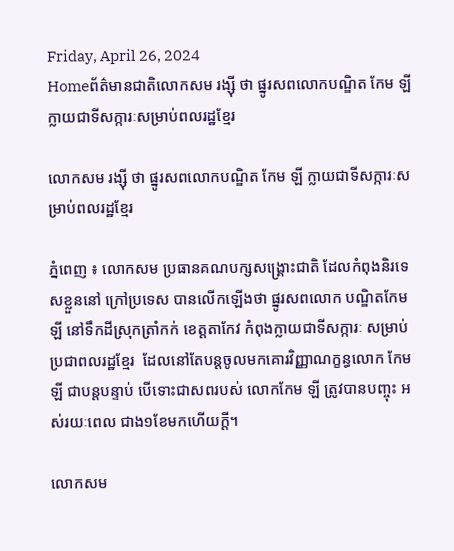Friday, April 26, 2024
Homeព័ត៌មានជាតិលោកសម រង្ស៊ី ថា ផ្នូរសពលោកបណ្ឌិត កែម ឡី ក្លាយជាទីសក្ការៈសម្រាប់ពលរដ្ឋខ្មែរ

លោកសម រង្ស៊ី ថា ផ្នូរសពលោកបណ្ឌិត កែម ឡី ក្លាយជាទីសក្ការៈសម្រាប់ពលរដ្ឋខ្មែរ

ភ្នំពេញ ៖ លោកសម ប្រធានគណបក្សសង្គ្រោះជាតិ ដែលកំពុងនិរទេសខ្លួននៅ ក្រៅប្រទេស បានលើកឡើងថា ផ្នូរសពលោក បណ្ឌិតកែម ឡី នៅទឹកដីស្រុកត្រាំកក់ ខេត្តតាកែវ កំពុងក្លាយជាទីសក្ការៈ សម្រាប់ប្រជាពលរដ្ឋខ្មែរ  ដែលនៅតែបន្តចូលមកគោរវិញ្ញាណក្ខន្ធលោក កែម ឡី ជាបន្តបន្ទាប់ បើទោះជាសពរបស់ លោកកែម ឡី ត្រូវបានបញ្ចុះ អស់រយៈពេល ជាង១ខែមកហើយក្តី។

លោកសម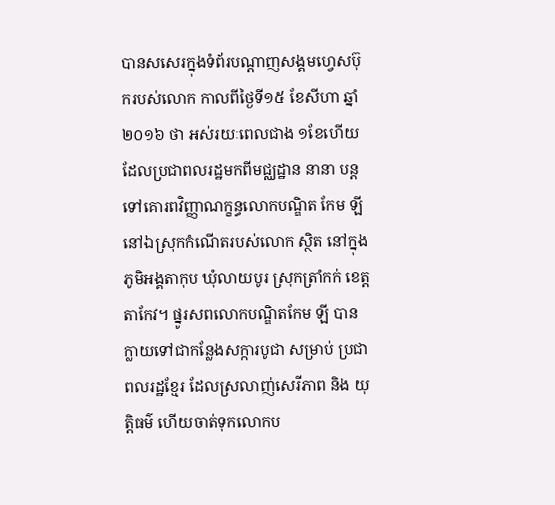បានសសេរក្នុងទំព័របណ្តាញសង្គមហ្វេសប៊ុករបស់លោក កាលពីថ្ងៃទី១៥ ខែសីហា ឆ្នាំ២០១៦ ថា អស់រយៈពេលជាង ១ខែហើយ ដែលប្រជាពលរដ្ឋមកពីមជ្ឈដ្ឋាន នានា បន្តទៅគោរពវិញ្ញាណក្ខន្ធលោកបណ្ឌិត កែម ឡី នៅឯស្រុកកំណើតរបស់លោក ស្ថិត នៅក្នុងភូមិអង្គតាកុប ឃុំលាយបូរ ស្រុកត្រាំកក់ ខេត្តតាកែវ។ ផ្នូរសពលោកបណ្ឌិតកែម ឡី បានក្លាយទៅជាកន្លែងសក្ការបូជា សម្រាប់ ប្រជាពលរដ្ឋខ្មែរ ដែលស្រលាញ់សេរីភាព និង យុត្តិធម៌ ហើយចាត់ទុកលោកប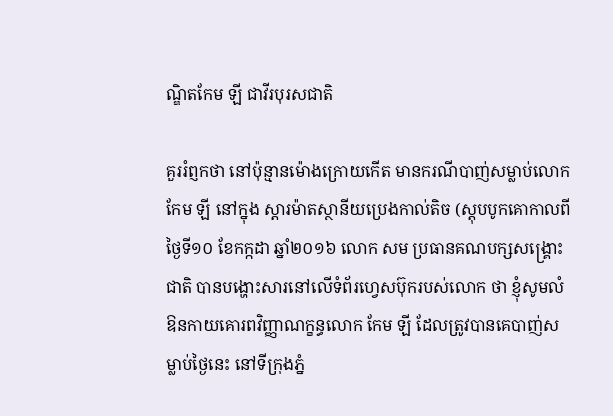ណ្ឌិតកែម ឡី ជាវីរបុរសជាតិ

គួររំព្ញកថា នៅប៉ុន្មានម៉ោងក្រោយកើត មានករណីបាញ់សម្លាប់លោកកែម ឡី នៅក្នុង ស្តារម៉ាតស្ថានីយប្រេងកាល់តិច (ស្តុបបូកគោកាលពីថ្ងៃទី១០ ខែកក្កដា ឆ្នាំ២០១៦ លោក សម ប្រធានគណបក្សសង្គ្រោះជាតិ បានបង្ហោះសារនៅលើទំព័រហ្វេសប៊ុករបស់លោក ថា ខ្ញុំសូមលំឱនកាយគោរពវិញ្ញាណក្ខន្ធលោក កែម ឡី ដែលត្រូវបានគេបាញ់សម្លាប់ថ្ងៃនេះ នៅទីក្រុងភ្នំ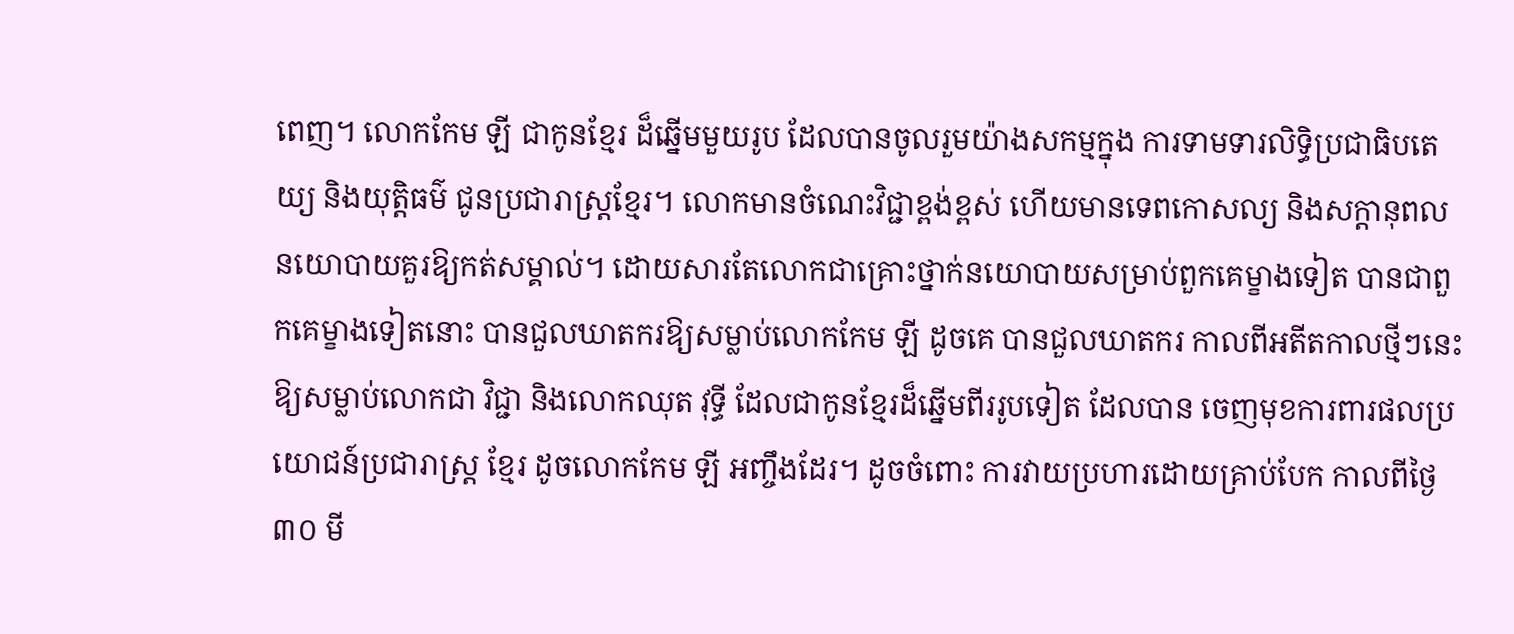ពេញ។ លោកកែម ឡី ជាកូនខ្មែរ ដ៏ឆ្នើមមួយរូប ដែលបានចូលរួមយ៉ាងសកម្មក្នុង ការទាមទារលិទ្ធិប្រជាធិបតេយ្យ និងយុត្តិធម៌ ជូនប្រជារាស្ត្រខ្មែរ។ លោកមានចំណេះវិជ្ជាខ្ពង់ខ្ពស់ ហើយមានទេពកោសល្យ និងសក្តានុពល នយោបាយគួរឱ្យកត់សម្គាល់។ ដោយសារតែលោកជាគ្រោះថ្នាក់នយោបាយសម្រាប់ពួកគេម្ខាងទៀត បានជាពួកគេម្ខាងទៀតនោះ បានជួលឃាតករឱ្យសម្លាប់លោកកែម ឡី ដូចគេ បានជួលឃាតករ កាលពីអតីតកាលថ្មីៗនេះ ឱ្យសម្លាប់លោកជា វិជ្ជា និងលោកឈុត វុទ្ធី ដែលជាកូនខ្មែរដ៏ឆ្នើមពីររូបទៀត ដែលបាន ចេញមុខការពារផលប្រយោជន៍ប្រជារាស្ត្រ ខ្មែរ ដូចលោកកែម ឡី អញ្ចឹងដែរ។ ដូចចំពោះ ការវាយប្រហារដោយគ្រាប់បែក កាលពីថ្ងៃ៣០ មី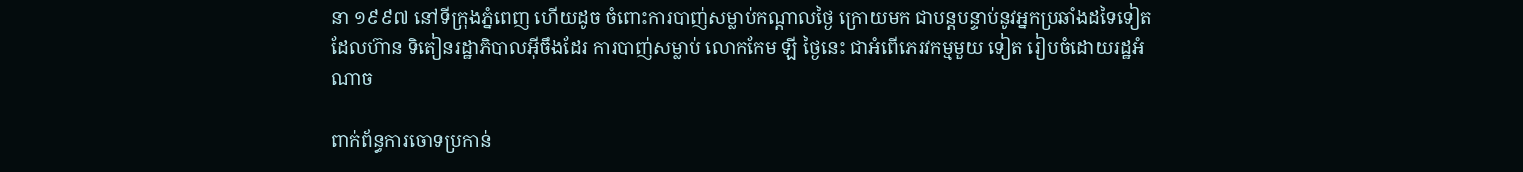នា ១៩៩៧ នៅទីក្រុងភ្នំពេញ ហើយដូច ចំពោះការបាញ់សម្លាប់កណ្តាលថ្ងៃ ក្រោយមក ជាបន្តបន្ទាប់នូវអ្នកប្រឆាំងដទៃទៀត ដែលហ៊ាន ទិតៀនរដ្ឋាភិបាលអ៊ីចឹងដែរ ការបាញ់សម្លាប់ លោកកែម ឡី ថ្ងៃនេះ ជាអំពើភេរវកម្មមួយ ទៀត រៀបចំដោយរដ្ឋអំណាច

ពាក់ព័ន្ធការចោទប្រកាន់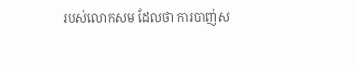របស់លោកសម ដែលថា ការបាញ់ស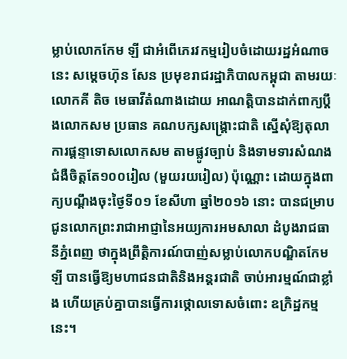ម្លាប់លោកកែម ឡី ជាអំពើភេរវកម្មរៀបចំដោយរដ្ឋអំណាចនេះ សម្តេចហ៊ុន សែន ប្រមុខរាជរដ្ឋាភិបាលកម្ពុជា តាមរយៈលោកគី តិច មេធាវីតំណាងដោយ អាណត្តិបានដាក់ពាក្យប្តឹងលោកសម ប្រធាន គណបក្សសង្គ្រោះជាតិ ស្នើសុំឱ្យតុលាការផ្តន្ទាទោសលោកសម តាមផ្លូវច្បាប់ និងទាមទារសំណងជំងឺចិត្តតែ១០០រៀល (មួយរយរៀល) ប៉ុណ្ណោះ ដោយក្នុងពាក្យបណ្តឹងចុះថ្ងៃទី០១ ខែសីហា ឆ្នាំ២០១៦ នោះ បានជម្រាបជូនលោកព្រះរាជាអាជ្ញានៃអយ្យការអមសាលា ដំបូងរាជធានីភ្នំពេញ ថាក្នុងព្រឹត្តិការណ៍បាញ់សម្លាប់លោកបណ្ឌិតកែម ឡី បានធ្វើឱ្យមហាជនជាតិនិងអន្តរជាតិ ចាប់អារម្មណ៍ជាខ្លាំង ហើយគ្រប់គ្នាបានធ្វើការថ្កោលទោសចំពោះ ឧក្រិដ្ឋកម្មនេះ។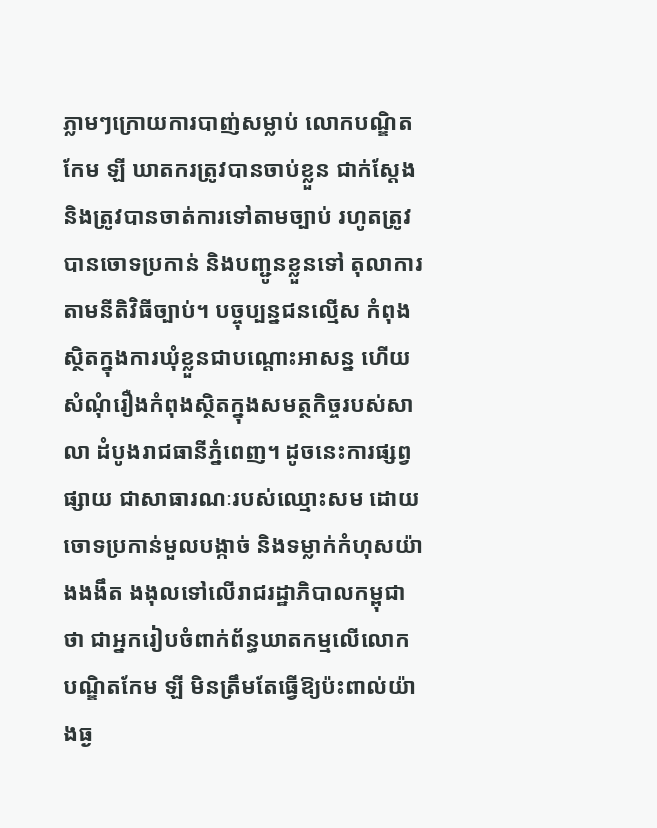ភ្លាមៗក្រោយការបាញ់សម្លាប់ លោកបណ្ឌិតកែម ឡី ឃាតករត្រូវបានចាប់ខ្លួន ជាក់ស្តែង និងត្រូវបានចាត់ការទៅតាមច្បាប់ រហូតត្រូវបានចោទប្រកាន់ និងបញ្ជូនខ្លួនទៅ តុលាការតាមនីតិវិធីច្បាប់។ បច្ចុប្បន្នជនល្មើស កំពុងស្ថិតក្នុងការឃុំខ្លួនជាបណ្តោះអាសន្ន ហើយ សំណុំរឿងកំពុងស្ថិតក្នុងសមត្ថកិច្ចរបស់សាលា ដំបូងរាជធានីភ្នំពេញ។ ដូចនេះការផ្សព្វផ្សាយ ជាសាធារណៈរបស់ឈ្មោះសម ដោយចោទប្រកាន់មួលបង្កាច់ និងទម្លាក់កំហុសយ៉ាងងងឹត ងងុលទៅលើរាជរដ្ឋាភិបាលកម្ពុជា ថា ជាអ្នករៀបចំពាក់ព័ន្ធឃាតកម្មលើលោកបណ្ឌិតកែម ឡី មិនត្រឹមតែធ្វើឱ្យប៉ះពាល់យ៉ាងធ្ង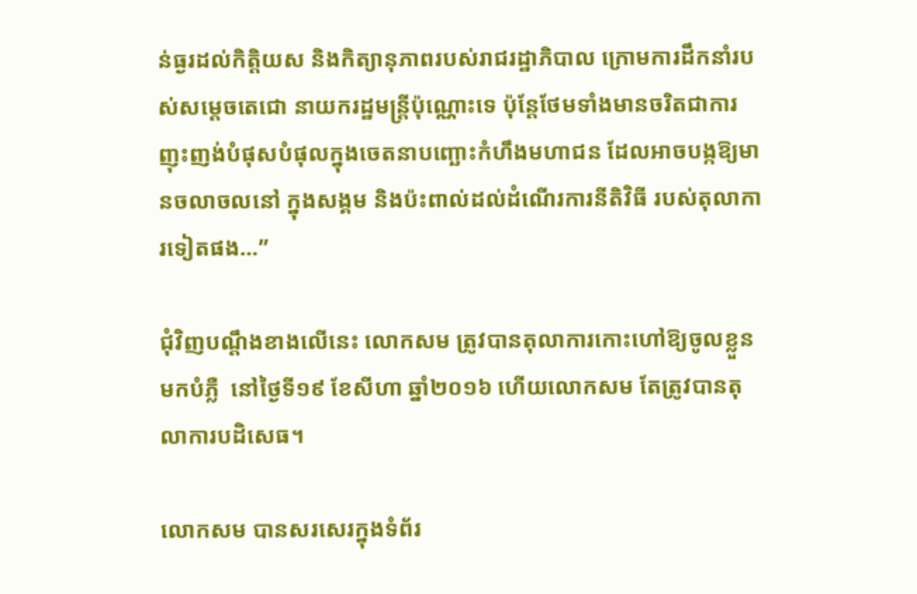ន់ធ្ងរដល់កិត្តិយស និងកិត្យានុភាពរបស់រាជរដ្ឋាភិបាល ក្រោមការដឹកនាំរបស់សម្តេចតេជោ នាយករដ្ឋមន្ត្រីប៉ុណ្ណោះទេ ប៉ុន្តែថែមទាំងមានចរិតជាការញុះញង់បំផុសបំផុលក្នុងចេតនាបញ្ឆោះកំហឹងមហាជន ដែលអាចបង្កឱ្យមានចលាចលនៅ ក្នុងសង្គម និងប៉ះពាល់ដល់ដំណើរការនីតិវិធី របស់តុលាការទៀតផង…”

ជុំវិញបណ្តឹងខាងលើនេះ លោកសម ត្រូវបានតុលាការកោះហៅឱ្យចូលខ្លួនមកបំភ្លឺ  នៅថ្ងៃទី១៩ ខែសីហា ឆ្នាំ២០១៦ ហើយលោកសម តែត្រូវបានតុលាការបដិសេធ។

លោកសម បានសរសេរក្នុងទំព័រ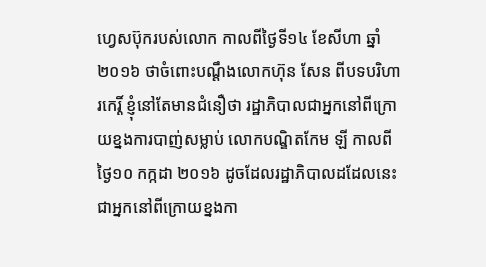ហ្វេសប៊ុករបស់លោក កាលពីថ្ងៃទី១៤ ខែសីហា ឆ្នាំ២០១៦ ថាចំពោះបណ្តឹងលោកហ៊ុន សែន ពីបទបរិហារកេរ្តិ៍ ខ្ញុំនៅតែមានជំនឿថា រដ្ឋាភិបាលជាអ្នកនៅពីក្រោយខ្នងការបាញ់សម្លាប់ លោកបណ្ឌិតកែម ឡី កាលពីថ្ងៃ១០ កក្កដា ២០១៦ ដូចដែលរដ្ឋាភិបាលដដែលនេះ ជាអ្នកនៅពីក្រោយខ្នងកា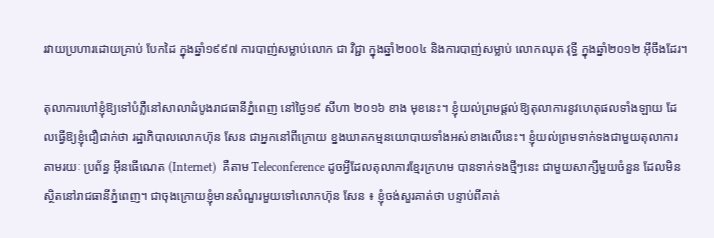រវាយប្រហារដោយគ្រាប់ បែកដៃ ក្នុងឆ្នាំ១៩៩៧ ការបាញ់សម្លាប់លោក ជា វិជ្ជា ក្នុងឆ្នាំ២០០៤ និងការបាញ់សម្លាប់ លោកឈុត វុទ្ធី ក្នុងឆ្នាំ២០១២ អ៊ីចឹងដែរ។

តុលាការហៅខ្ញុំឱ្យទៅបំភ្លឺនៅសាលាដំបូងរាជធានីភ្នំពេញ នៅថ្ងៃ១៩ សីហា ២០១៦ ខាង មុខនេះ។ ខ្ញុំយល់ព្រមផ្តល់ឱ្យតុលាការនូវហេតុផលទាំងឡាយ ដែលធ្វើឱ្យខ្ញុំជឿជាក់ថា រដ្ឋាភិបាលលោកហ៊ុន សែន ជាអ្នកនៅពីក្រោយ ខ្នងឃាតកម្មនយោបាយទាំងអស់ខាងលើនេះ។ ខ្ញុំយល់ព្រមទាក់ទងជាមួយតុលាការ តាមរយៈ ប្រព័ន្ធ អ៊ីនធើណេត (Internet)  គឺតាម Teleconference ដូចអ្វីដែលតុលាការខ្មែរក្រហម បានទាក់ទងថ្មីៗនេះ ជាមួយសាក្សីមួយចំនួន ដែលមិនស្ថិតនៅរាជធានីភ្នំពេញ។ ជាចុងក្រោយខ្ញុំមានសំណួរមួយទៅលោកហ៊ុន សែន ៖ ខ្ញុំចង់សួរគាត់ថា បន្ទាប់ពីគាត់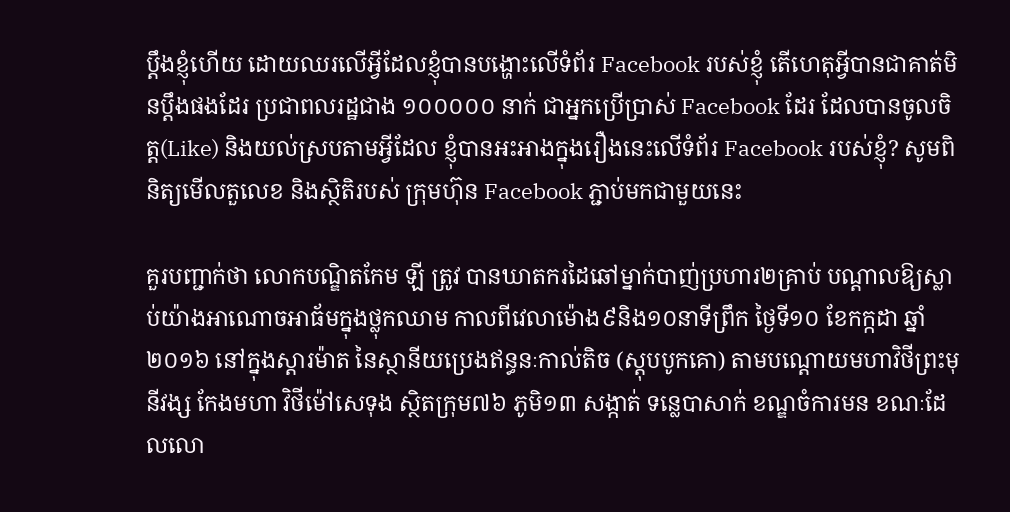ប្តឹងខ្ញុំហើយ ដោយឈរលើអ្វីដែលខ្ញុំបានបង្ហោះលើទំព័រ Facebook របស់ខ្ញុំ តើហេតុអ្វីបានជាគាត់មិនប្តឹងផងដែរ ប្រជាពលរដ្ឋជាង ១០០០០០ នាក់ ជាអ្នកប្រើប្រាស់ Facebook ដែរ ដែលបានចូលចិត្ត(Like) និងយល់ស្របតាមអ្វីដែល ខ្ញុំបានអះអាងក្នុងរឿងនេះលើទំព័រ Facebook របស់ខ្ញុំ? សូមពិនិត្យមើលតួលេខ និងស្ថិតិរបស់ ក្រុមហ៊ុន Facebook ភ្ជាប់មកជាមួយនេះ

គួរបញ្ជាក់ថា លោកបណ្ឌិតកែម ឡី ត្រូវ បានឃាតករដៃឆៅម្នាក់បាញ់ប្រហារ២គ្រាប់ បណ្តាលឱ្យស្លាប់យ៉ាងអាណោចអាធ័មក្នុងថ្លុកឈាម កាលពីវេលាម៉ោង៩និង១០នាទីព្រឹក ថ្ងៃទី១០ ខែកក្កដា ឆ្នាំ២០១៦ នៅក្នុងស្តារម៉ាត នៃស្ថានីយប្រេងឥន្ធនៈកាល់តិច (ស្តុបបូកគោ) តាមបណ្តោយមហាវិថីព្រះមុនីវង្ស កែងមហា វិថីម៉ៅសេទុង ស្ថិតក្រុម៧៦ ភូមិ១៣ សង្កាត់ ទន្លេបាសាក់ ខណ្ឌចំការមន ខណៈដែលលោ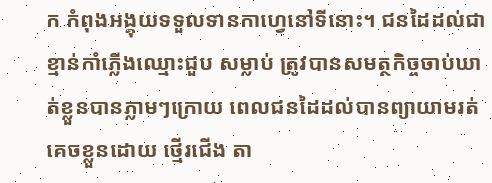ក កំពុងអង្គុយទទួលទានកាហ្វេនៅទីនោះ។ ជនដៃដល់ជាខ្មាន់កាំភ្លើងឈ្មោះជួប សម្លាប់ ត្រូវបានសមត្ថកិច្ចចាប់ឃាត់ខ្លួនបានភ្លាមៗក្រោយ ពេលជនដៃដល់បានព្យាយាមរត់គេចខ្លួនដោយ ថ្មើរជើង តា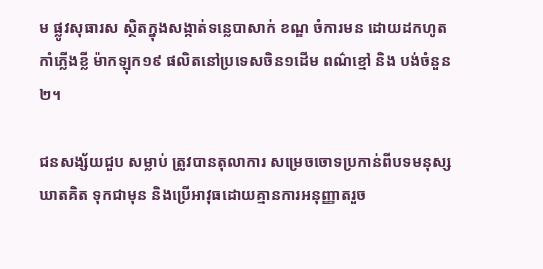ម ផ្លូវសុធារស ស្ថិតក្នុងសង្កាត់ទន្លេបាសាក់ ខណ្ឌ ចំការមន ដោយដកហូតកាំភ្លើងខ្លី ម៉ាកឡុក១៩ ផលិតនៅប្រទេសចិន១ដើម ពណ៌ខ្មៅ និង បង់ចំនួន២។

ជនសង្ស័យជួប សម្លាប់ ត្រូវបានតុលាការ សម្រេចចោទប្រកាន់ពីបទមនុស្សឃាតគិត ទុកជាមុន និងប្រើអាវុធដោយគ្មានការអនុញ្ញាតរួច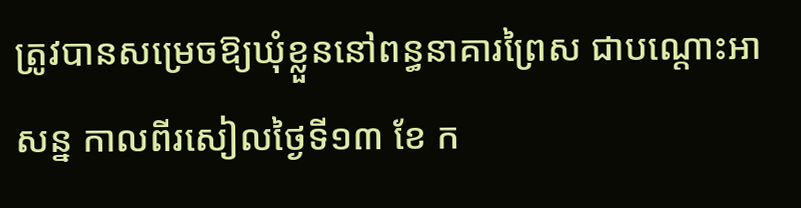ត្រូវបានសម្រេចឱ្យឃុំខ្លួននៅពន្ធនាគារព្រៃស ជាបណ្តោះអាសន្ន កាលពីរសៀលថ្ងៃទី១៣ ខែ ក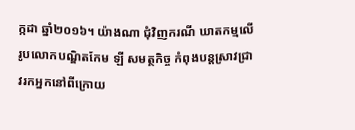ក្កដា ឆ្នាំ២០១៦។ យ៉ាងណា ជុំវិញករណី ឃាតកម្មលើរូបលោកបណ្ឌិតកែម ឡី សមត្ថកិច្ច កំពុងបន្តស្រាវជ្រាវរកអ្នកនៅពីក្រោយ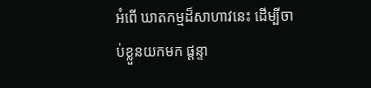អំពើ ឃាតកម្មដ៏សាហាវនេះ ដើម្បីចាប់ខ្លួនយកមក ផ្តន្ទា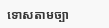ទោសតាមច្បា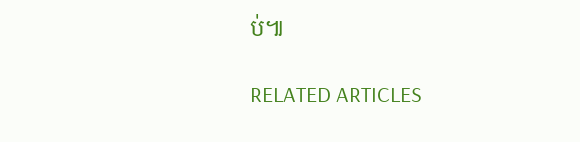ប់៕

RELATED ARTICLES